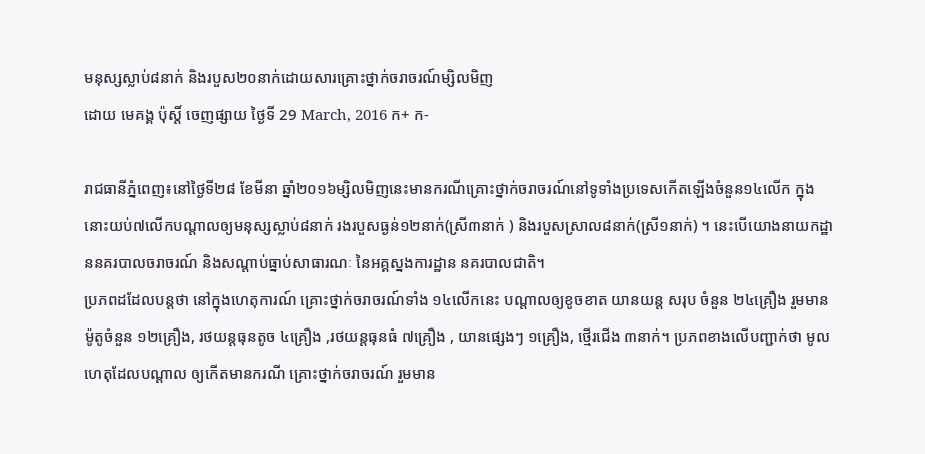មនុស្សស្លាប់៨នាក់ និងរបួស២០នាក់ដោយសារគ្រោះថ្នាក់ចរាចរណ៍ម្សិលមិញ
ដោយ មេគង្គ ប៉ុស្តិ៍ ចេញផ្សាយ ថ្ងៃទី 29 March, 2016 ក+ ក-

រាជធានីភ្នំពេញ៖នៅថ្ងៃទី២៨ ខែមីនា ឆ្នាំ២០១៦ម្សិលមិញនេះមានករណីគ្រោះថ្នាក់ចរាចរណ៍នៅទូទាំងប្រទេសកើតឡើងចំនួន១៤លើក ក្នុងនោះយប់៧លើកបណ្តាលឲ្យមនុស្សស្លាប់៨នាក់ រងរបួសធ្ងន់១២នាក់(ស្រី៣នាក់ ) និងរបួសស្រាល៨នាក់(ស្រី១នាក់) ។ នេះបើយោងនាយកដ្ឋាននគរបាលចរាចរណ៍ និងសណ្ដាប់ធ្នាប់សាធារណៈ នៃអគ្គស្នងការដ្ឋាន នគរបាលជាតិ។
ប្រភពដដែលបន្តថា នៅក្នុងហេតុការណ៍ គ្រោះថ្នាក់ចរាចរណ៍ទាំង ១៤លើកនេះ បណ្តាលឲ្យខូចខាត យានយន្ត សរុប ចំនួន ២៤គ្រឿង រួមមាន ម៉ូតូចំនួន ១២គ្រឿង, រថយន្តធុនតូច ៤គ្រឿង ,រថយន្តធុនធំ ៧គ្រឿង , យានផ្សេងៗ ១គ្រឿង, ថ្មើរជើង ៣នាក់។ ប្រភពខាងលើបញ្ជាក់ថា មូលហេតុដែលបណ្តាល ឲ្យកើតមានករណី គ្រោះថ្នាក់ចរាចរណ៍ រួមមាន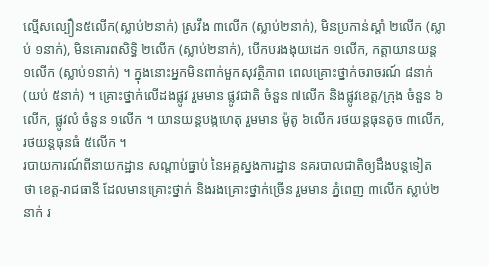ល្មើសល្បឿន៥លើក(ស្លាប់២នាក់) ស្រវឹង ៣លើក (ស្លាប់២នាក់), មិនប្រកាន់ស្តាំ ២លើក (ស្លាប់ ១នាក់), មិនគោរពសិទ្ធិ ២លើក (ស្លាប់២នាក់), បើកបរងងុយដេក ១លើក, កត្តាយានយន្ត ១លើក (ស្លាប់១នាក់) ។ ក្នុងនោះអ្នកមិនពាក់មួកសុវត្ថិភាព ពេលគ្រោះថ្នាក់ចរាចរណ៍ ៨នាក់ (យប់ ៥នាក់) ។ គ្រោះថ្នាក់លើដងផ្លូវ រួមមាន ផ្លូវជាតិ ចំនួន ៧លើក និងផ្លូវខេត្ត/ក្រុង ចំនួន ៦លើក, ផ្លូវលំ ចំនួន ១លើក ។ យានយន្តបង្កហេតុ រួមមាន ម៉ូតូ ៦លើក រថយន្តធុនតូច ៣លើក, រថយន្តធុនធំ ៥លើក ។
របាយការណ៍ពីនាយកដ្ឋាន សណ្តាប់ធ្នាប់ នៃអគ្គស្នងការដ្ឋាន នគរបាលជាតិឲ្យដឹងបន្តទៀត ថា ខេត្ត-រាជធានី ដែលមានគ្រោះថ្នាក់ និងរងគ្រោះថ្នាក់ច្រើន រួមមាន ភ្នំពេញ ៣លើក ស្លាប់២នាក់ រ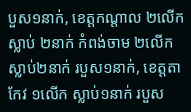បួស១នាក់, ខេត្តកណ្តាល ២លើក ស្លាប់ ២នាក់ កំពង់ចាម ២លើក ស្លាប់២នាក់ របួស១នាក់, ខេត្តតាកែវ ១លើក ស្លាប់១នាក់ របួស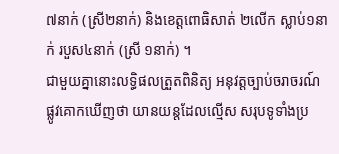៧នាក់ (ស្រី២នាក់) និងខេត្តពោធិសាត់ ២លើក ស្លាប់១នាក់ របួស៤នាក់ (ស្រី ១នាក់) ។
ជាមួយគ្នានោះលទ្ធិផលត្រួតពិនិត្យ អនុវត្តច្បាប់ចរាចរណ៍ ផ្លូវគោកឃើញថា យានយន្តដែលល្មើស សរុបទូទាំងប្រ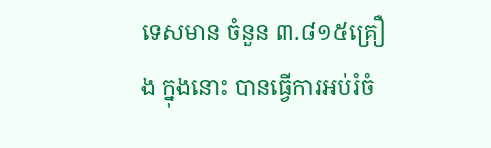ទេសមាន ចំនួន ៣.៨១៥គ្រឿង ក្នុងនោះ បានធ្វើការអប់រំចំ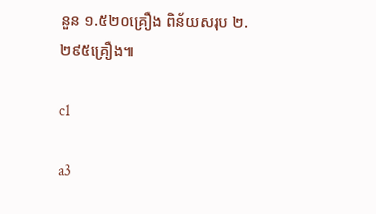នួន ១.៥២០គ្រឿង ពិន័យសរុប ២.២៩៥គ្រឿង៕

c1

a3